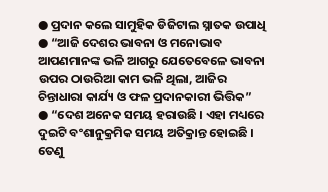● ପ୍ରଦାନ କଲେ ସାମୁହିକ ଡିଜିଟାଲ ସ୍ନାତକ ଉପାଧି
● “ଆଜି ଦେଶର ଭାବନା ଓ ମନୋଭାବ ଆପଣମାନଙ୍କ ଭଳି ଆଗରୁ ଯେତେବେଳେ ଭାବନା ଉପର ଠାଉରିଆ କାମ ଭଳି ଥିଲା, ଆଜିର ଚିନ୍ତାଧାରା କାର୍ଯ୍ୟ ଓ ଫଳ ପ୍ରଦାନକାରୀ ଭିତ୍ତିକ”
● “ଦେଶ ଅନେକ ସମୟ ହରାଉଛି । ଏହା ମଧ୍ୟରେ ଦୁଇଟି ବଂଶାନୁକ୍ରମିକ ସମୟ ଅତିକ୍ରାନ୍ତ ହୋଇଛି । ତେଣୁ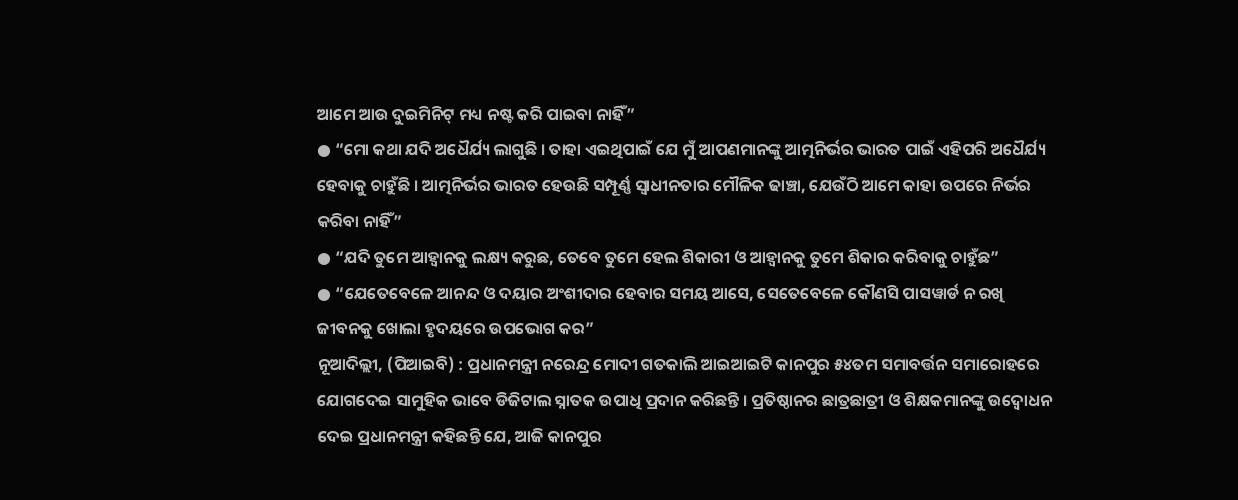ଆମେ ଆଉ ଦୁଇମିନିଟ୍ ମଧ୍ୟ ନଷ୍ଟ କରି ପାଇବା ନାହିଁ”
● “ମୋ କଥା ଯଦି ଅଧୈର୍ଯ୍ୟ ଲାଗୁଛି । ତାହା ଏଇଥିପାଇଁ ଯେ ମୁଁ ଆପଣମାନଙ୍କୁ ଆତ୍ମନିର୍ଭର ଭାରତ ପାଇଁ ଏହିପରି ଅଧୈର୍ଯ୍ୟ ହେବାକୁ ଚାହୁଁଛି । ଆତ୍ମନିର୍ଭର ଭାରତ ହେଉଛି ସମ୍ପୂର୍ଣ୍ଣ ସ୍ୱାଧୀନତାର ମୌଳିକ ଢାଞ୍ଚା, ଯେଉଁଠି ଆମେ କାହା ଉପରେ ନିର୍ଭର କରିବା ନାହିଁ”
● “ଯଦି ତୁମେ ଆହ୍ୱାନକୁ ଲକ୍ଷ୍ୟ କରୁଛ, ତେବେ ତୁମେ ହେଲ ଶିକାରୀ ଓ ଆହ୍ୱାନକୁ ତୁମେ ଶିକାର କରିବାକୁ ଚାହୁଁଛ”
● “ଯେତେବେଳେ ଆନନ୍ଦ ଓ ଦୟାର ଅଂଶୀଦାର ହେବାର ସମୟ ଆସେ, ସେତେବେଳେ କୌଣସି ପାସୱାର୍ଡ ନ ରଖି ଜୀବନକୁ ଖୋଲା ହୃଦୟରେ ଉପଭୋଗ କର”
ନୂଆଦିଲ୍ଲୀ, (ପିଆଇବି) : ପ୍ରଧାନମନ୍ତ୍ରୀ ନରେନ୍ଦ୍ର ମୋଦୀ ଗତକାଲି ଆଇଆଇଟି କାନପୁର ୫୪ତମ ସମାବର୍ତ୍ତନ ସମାରୋହରେ ଯୋଗଦେଇ ସାମୁହିକ ଭାବେ ଡିଜିଟାଲ ସ୍ନାତକ ଉପାଧି ପ୍ରଦାନ କରିଛନ୍ତି । ପ୍ରତିଷ୍ଠାନର ଛାତ୍ରଛାତ୍ରୀ ଓ ଶିକ୍ଷକମାନଙ୍କୁ ଉଦ୍ବୋଧନ ଦେଇ ପ୍ରଧାନମନ୍ତ୍ରୀ କହିଛନ୍ତି ଯେ, ଆଜି କାନପୁର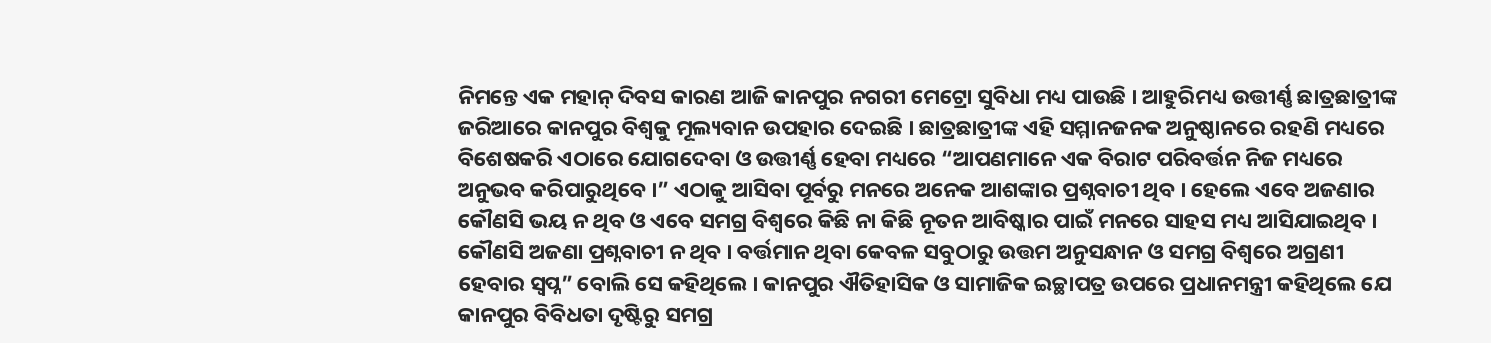ନିମନ୍ତେ ଏକ ମହାନ୍ ଦିବସ କାରଣ ଆଜି କାନପୁର ନଗରୀ ମେଟ୍ରୋ ସୁବିଧା ମଧ୍ୟ ପାଉଛି । ଆହୁରିମଧ୍ୟ ଉତ୍ତୀର୍ଣ୍ଣ ଛାତ୍ରଛାତ୍ରୀଙ୍କ ଜରିଆରେ କାନପୁର ବିଶ୍ୱକୁ ମୂଲ୍ୟବାନ ଉପହାର ଦେଇଛି । ଛାତ୍ରଛାତ୍ରୀଙ୍କ ଏହି ସମ୍ମାନଜନକ ଅନୁଷ୍ଠାନରେ ରହଣି ମଧ୍ୟରେ ବିଶେଷକରି ଏଠାରେ ଯୋଗଦେବା ଓ ଉତ୍ତୀର୍ଣ୍ଣ ହେବା ମଧ୍ୟରେ “ଆପଣମାନେ ଏକ ବିରାଟ ପରିବର୍ତ୍ତନ ନିଜ ମଧ୍ୟରେ ଅନୁଭବ କରିପାରୁଥିବେ ।” ଏଠାକୁ ଆସିବା ପୂର୍ବରୁ ମନରେ ଅନେକ ଆଶଙ୍କାର ପ୍ରଶ୍ନବାଚୀ ଥିବ । ହେଲେ ଏବେ ଅଜଣାର କୌଣସି ଭୟ ନ ଥିବ ଓ ଏବେ ସମଗ୍ର ବିଶ୍ୱରେ କିଛି ନା କିଛି ନୂତନ ଆବିଷ୍କାର ପାଇଁ ମନରେ ସାହସ ମଧ୍ୟ ଆସିଯାଇଥିବ । କୌଣସି ଅଜଣା ପ୍ରଶ୍ନବାଚୀ ନ ଥିବ । ବର୍ତ୍ତମାନ ଥିବା କେବଳ ସବୁଠାରୁ ଉତ୍ତମ ଅନୁସନ୍ଧାନ ଓ ସମଗ୍ର ବିଶ୍ୱରେ ଅଗ୍ରଣୀ ହେବାର ସ୍ୱପ୍ନ” ବୋଲି ସେ କହିଥିଲେ । କାନପୁର ଐତିହାସିକ ଓ ସାମାଜିକ ଇଚ୍ଛାପତ୍ର ଉପରେ ପ୍ରଧାନମନ୍ତ୍ରୀ କହିଥିଲେ ଯେ କାନପୁର ବିବିଧତା ଦୃଷ୍ଟିରୁ ସମଗ୍ର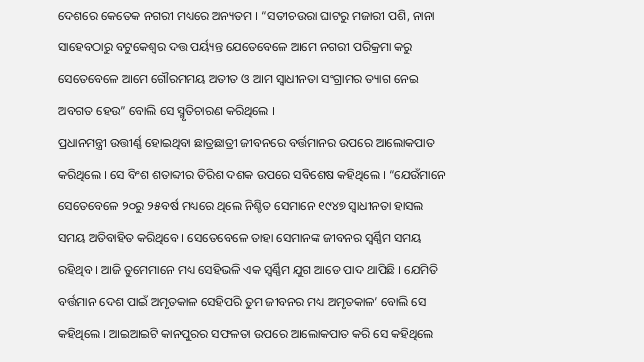ଦେଶରେ କେତେକ ନଗରୀ ମଧ୍ୟରେ ଅନ୍ୟତମ । “ସତୀଚଉରା ଘାଟରୁ ମଜାରୀ ପଶି, ନାନା ସାହେବଠାରୁ ବଟୁକେଶ୍ୱର ଦତ୍ତ ପର୍ୟ୍ୟନ୍ତ ଯେତେବେଳେ ଆମେ ନଗରୀ ପରିକ୍ରମା କରୁ ସେତେବେଳେ ଆମେ ଗୌରମମୟ ଅତୀତ ଓ ଆମ ସ୍ୱାଧୀନତା ସଂଗ୍ରାମର ତ୍ୟାଗ ନେଇ ଅବଗତ ହେଉ” ବୋଲି ସେ ସ୍ମୃତିଚାରଣ କରିଥିଲେ ।
ପ୍ରଧାନମନ୍ତ୍ରୀ ଉତ୍ତୀର୍ଣ୍ଣ ହୋଇଥିବା ଛାତ୍ରଛାତ୍ରୀ ଜୀବନରେ ବର୍ତ୍ତମାନର ଉପରେ ଆଲୋକପାତ କରିଥିଲେ । ସେ ବିଂଶ ଶତାବ୍ଦୀର ତିରିଶ ଦଶକ ଉପରେ ସବିଶେଷ କହିଥିଲେ । “ଯେଉଁମାନେ ସେତେବେଳେ ୨୦ରୁ ୨୫ବର୍ଷ ମଧ୍ୟରେ ଥିଲେ ନିଶ୍ଚିତ ସେମାନେ ୧୯୪୭ ସ୍ୱାଧୀନତା ହାସଲ ସମୟ ଅତିବାହିତ କରିଥିବେ । ସେତେବେଳେ ତାହା ସେମାନଙ୍କ ଜୀବନର ସ୍ୱର୍ଣ୍ଣିମ ସମୟ ରହିଥିବ । ଆଜି ତୁମେମାନେ ମଧ୍ୟ ସେହିଭଳି ଏକ ସ୍ୱର୍ଣ୍ଣିମ ଯୁଗ ଆଡେ ପାଦ ଥାପିଛି । ଯେମିତି ବର୍ତ୍ତମାନ ଦେଶ ପାଇଁ ଅମୃତକାଳ ସେହିପରି ତୁମ ଜୀବନର ମଧ୍ୟ ଅମୃତକାଳ’ ବୋଲି ସେ କହିଥିଲେ । ଆଇଆଇଟି କାନପୁରର ସଫଳତା ଉପରେ ଆଲୋକପାତ କରି ସେ କହିଥିଲେ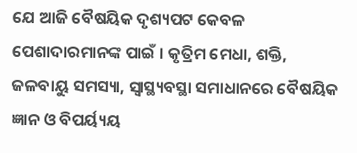ଯେ ଆଜି ବୈଷୟିକ ଦୃଶ୍ୟପଟ କେବଳ ପେଶାଦାରମାନଙ୍କ ପାଇଁ । କୃତ୍ରିମ ମେଧା, ଶକ୍ତି, ଜଳବାୟୁ ସମସ୍ୟା, ସ୍ୱାସ୍ଥ୍ୟବସ୍ଥା ସମାଧାନରେ ବୈଷୟିକ ଜ୍ଞାନ ଓ ବିପର୍ୟ୍ୟୟ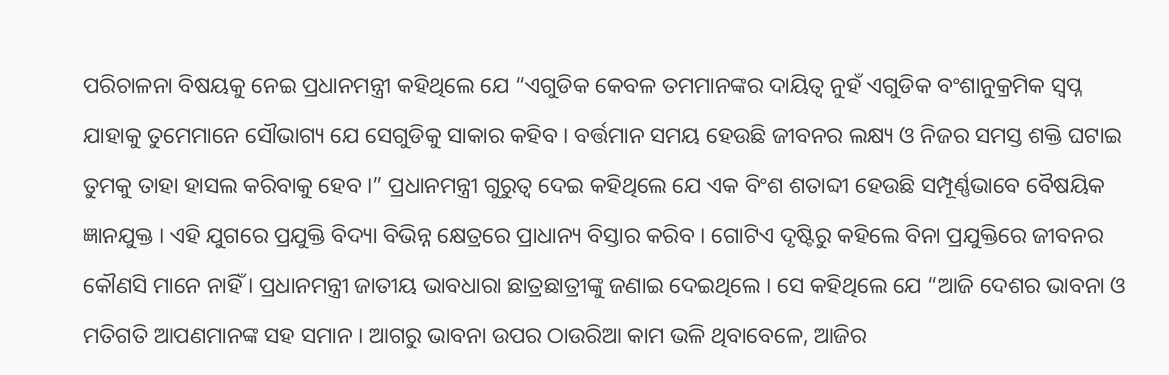ପରିଚାଳନା ବିଷୟକୁ ନେଇ ପ୍ରଧାନମନ୍ତ୍ରୀ କହିଥିଲେ ଯେ “ଏଗୁଡିକ କେବଳ ତମମାନଙ୍କର ଦାୟିତ୍ୱ ନୁହଁ ଏଗୁଡିକ ବଂଶାନୁକ୍ରମିକ ସ୍ୱପ୍ନ ଯାହାକୁ ତୁମେମାନେ ସୌଭାଗ୍ୟ ଯେ ସେଗୁଡିକୁ ସାକାର କହିବ । ବର୍ତ୍ତମାନ ସମୟ ହେଉଛି ଜୀବନର ଲକ୍ଷ୍ୟ ଓ ନିଜର ସମସ୍ତ ଶକ୍ତି ଘଟାଇ ତୁମକୁ ତାହା ହାସଲ କରିବାକୁ ହେବ ।” ପ୍ରଧାନମନ୍ତ୍ରୀ ଗୁରୁତ୍ୱ ଦେଇ କହିଥିଲେ ଯେ ଏକ ବିଂଶ ଶତାବ୍ଦୀ ହେଉଛି ସମ୍ପୂର୍ଣ୍ଣଭାବେ ବୈଷୟିକ ଜ୍ଞାନଯୁକ୍ତ । ଏହି ଯୁଗରେ ପ୍ରଯୁକ୍ତି ବିଦ୍ୟା ବିଭିନ୍ନ କ୍ଷେତ୍ରରେ ପ୍ରାଧାନ୍ୟ ବିସ୍ତାର କରିବ । ଗୋଟିଏ ଦୃଷ୍ଟିରୁ କହିଲେ ବିନା ପ୍ରଯୁକ୍ତିରେ ଜୀବନର କୌଣସି ମାନେ ନାହିଁ । ପ୍ରଧାନମନ୍ତ୍ରୀ ଜାତୀୟ ଭାବଧାରା ଛାତ୍ରଛାତ୍ରୀଙ୍କୁ ଜଣାଇ ଦେଇଥିଲେ । ସେ କହିଥିଲେ ଯେ “ଆଜି ଦେଶର ଭାବନା ଓ ମତିଗତି ଆପଣମାନଙ୍କ ସହ ସମାନ । ଆଗରୁ ଭାବନା ଉପର ଠାଉରିଆ କାମ ଭଳି ଥିବାବେଳେ, ଆଜିର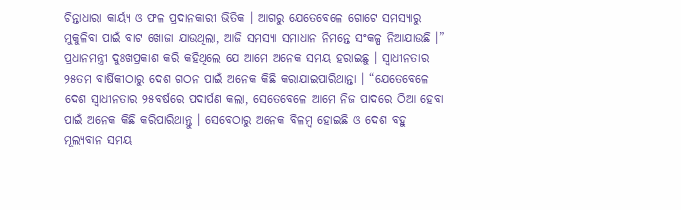ଚିନ୍ତାଧାରା କାର୍ୟ୍ୟ ଓ ଫଳ ପ୍ରଦାନକାରୀ ଭିତିକ । ଆଗରୁ ଯେତେବେଳେ ଗୋଟେ ସମସ୍ୟାରୁ ମୁକୁଳିବା ପାଇଁ ବାଟ ଖୋଜା ଯାଉଥିଲା, ଆଜି ସମସ୍ୟା ସମାଧାନ ନିମନ୍ତେ ସଂକଳ୍ପ ନିଆଯାଉଛି ।” ପ୍ରଧାନମନ୍ତ୍ରୀ ଦୁଃଖପ୍ରକାଶ କରି କହିଥିଲେ ଯେ ଆମେ ଅନେକ ସମୟ ହରାଇଛୁ । ସ୍ୱାଧୀନତାର ୨୫ତମ ବାର୍ଷିକୀଠାରୁ ଦେଶ ଗଠନ ପାଇଁ ଅନେକ କିଛି କରାଯାଇପାରିଥାନ୍ତା । “ଯେତେବେଳେ ଦେଶ ସ୍ୱାଧୀନତାର ୨୫ବର୍ଷରେ ପଦାର୍ପଣ କଲା, ସେତେବେଳେ ଆମେ ନିଜ ପାଦରେ ଠିଆ ହେବା ପାଇଁ ଅନେକ କିଛି କରିପାରିଥାନ୍ତୁ । ସେବେଠାରୁ ଅନେକ ବିଳମ୍ବ ହୋଇଛି ଓ ଦେଶ ବହୁ ମୂଲ୍ୟବାନ ସମୟ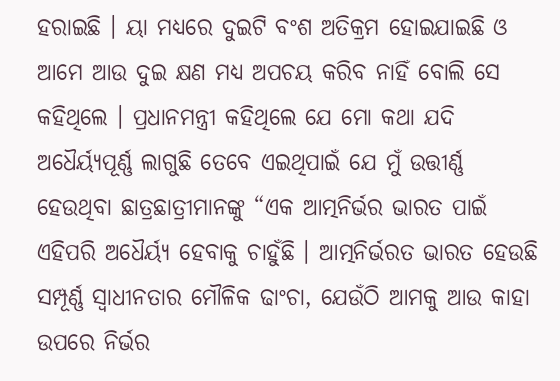ହରାଇଛି । ୟା ମଧ୍ୟରେ ଦୁଇଟି ବଂଶ ଅତିକ୍ରମ ହୋଇଯାଇଛି ଓ ଆମେ ଆଉ ଦୁଇ କ୍ଷଣ ମଧ୍ୟ ଅପଚୟ କରିବ ନାହିଁ ବୋଲି ସେ କହିଥିଲେ । ପ୍ରଧାନମନ୍ତ୍ରୀ କହିଥିଲେ ଯେ ମୋ କଥା ଯଦି ଅଧୈର୍ୟ୍ୟପୂର୍ଣ୍ଣ ଲାଗୁଛି ତେବେ ଏଇଥିପାଇଁ ଯେ ମୁଁ ଉତ୍ତୀର୍ଣ୍ଣ ହେଉଥିବା ଛାତ୍ରଛାତ୍ରୀମାନଙ୍କୁ “ଏକ ଆତ୍ମନିର୍ଭର ଭାରତ ପାଇଁ ଏହିପରି ଅଧୈର୍ୟ୍ୟ ହେବାକୁ ଚାହୁଁଛି । ଆତ୍ମନିର୍ଭରତ ଭାରତ ହେଉଛି ସମ୍ପୂର୍ଣ୍ଣ ସ୍ୱାଧୀନତାର ମୌଳିକ ଢାଂଚା, ଯେଉଁଠି ଆମକୁ ଆଉ କାହା ଉପରେ ନିର୍ଭର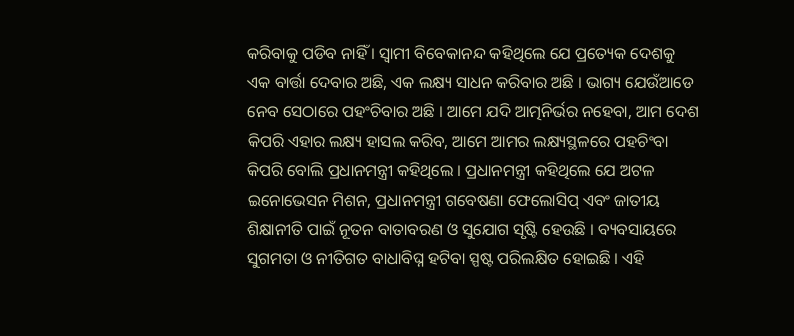କରିବାକୁ ପଡିବ ନାହିଁ । ସ୍ୱାମୀ ବିବେକାନନ୍ଦ କହିଥିଲେ ଯେ ପ୍ରତ୍ୟେକ ଦେଶକୁ ଏକ ବାର୍ତ୍ତା ଦେବାର ଅଛି, ଏକ ଲକ୍ଷ୍ୟ ସାଧନ କରିବାର ଅଛି । ଭାଗ୍ୟ ଯେଉଁଆଡେ ନେବ ସେଠାରେ ପହଂଚିବାର ଅଛି । ଆମେ ଯଦି ଆତ୍ମନିର୍ଭର ନହେବା, ଆମ ଦେଶ କିପରି ଏହାର ଲକ୍ଷ୍ୟ ହାସଲ କରିବ, ଆମେ ଆମର ଲକ୍ଷ୍ୟସ୍ଥଳରେ ପହଚିଂବା କିପରି ବୋଲି ପ୍ରଧାନମନ୍ତ୍ରୀ କହିଥିଲେ । ପ୍ରଧାନମନ୍ତ୍ରୀ କହିଥିଲେ ଯେ ଅଟଳ ଇନୋଭେସନ ମିଶନ, ପ୍ରଧାନମନ୍ତ୍ରୀ ଗବେଷଣା ଫେଲୋସିପ୍ ଏବଂ ଜାତୀୟ ଶିକ୍ଷାନୀତି ପାଇଁ ନୂତନ ବାତାବରଣ ଓ ସୁଯୋଗ ସୃଷ୍ଟି ହେଉଛି । ବ୍ୟବସାୟରେ ସୁଗମତା ଓ ନୀତିଗତ ବାଧାବିଘ୍ନ ହଟିବା ସ୍ପଷ୍ଟ ପରିଲକ୍ଷିତ ହୋଇଛି । ଏହି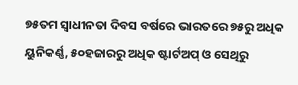୭୫ତମ ସ୍ୱାଧୀନତା ଦିବସ ବର୍ଷରେ ଭାରତରେ ୭୫ରୁ ଅଧିକ ୟୁନିକର୍ଣ୍ଣ, ୫୦ହଜାରରୁ ଅଧିକ ଷ୍ଟାର୍ଟଅପ୍ ଓ ସେଥିରୁ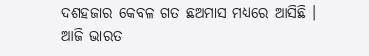ଦଶହଜାର କେବଳ ଗତ ଛଅମାସ ମଧ୍ୟରେ ଆସିଛି । ଆଜି ଭାରତ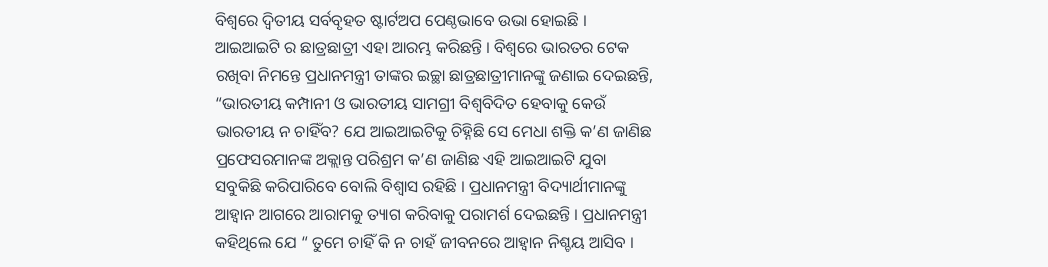ବିଶ୍ୱରେ ଦ୍ୱିତୀୟ ସର୍ବବୃହତ ଷ୍ଟାର୍ଟଅପ ପେଣ୍ଠଭାବେ ଉଭା ହୋଇଛି । ଆଇଆଇଟି ର ଛାତ୍ରଛାତ୍ରୀ ଏହା ଆରମ୍ଭ କରିଛନ୍ତି । ବିଶ୍ୱରେ ଭାରତର ଟେକ ରଖିବା ନିମନ୍ତେ ପ୍ରଧାନମନ୍ତ୍ରୀ ତାଙ୍କର ଇଚ୍ଛା ଛାତ୍ରଛାତ୍ରୀମାନଙ୍କୁ ଜଣାଇ ଦେଇଛନ୍ତି, “ଭାରତୀୟ କମ୍ପାନୀ ଓ ଭାରତୀୟ ସାମଗ୍ରୀ ବିଶ୍ୱବିଦିତ ହେବାକୁ କେଉଁ ଭାରତୀୟ ନ ଚାହିଁବ? ଯେ ଆଇଆଇଟିକୁ ଚିହ୍ନିଛି ସେ ମେଧା ଶକ୍ତି କ’ଣ ଜାଣିଛ ପ୍ରଫେସରମାନଙ୍କ ଅକ୍ଲାନ୍ତ ପରିଶ୍ରମ କ’ଣ ଜାଣିଛ ଏହି ଆଇଆଇଟି ଯୁବା ସବୁକିଛି କରିପାରିବେ ବୋଲି ବିଶ୍ୱାସ ରହିଛି । ପ୍ରଧାନମନ୍ତ୍ରୀ ବିଦ୍ୟାର୍ଥୀମାନଙ୍କୁ ଆହ୍ୱାନ ଆଗରେ ଆରାମକୁ ତ୍ୟାଗ କରିବାକୁ ପରାମର୍ଶ ଦେଇଛନ୍ତି । ପ୍ରଧାନମନ୍ତ୍ରୀ କହିଥିଲେ ଯେ “ ତୁମେ ଚାହିଁ କି ନ ଚାହଁ ଜୀବନରେ ଆହ୍ୱାନ ନିଶ୍ଚୟ ଆସିବ ।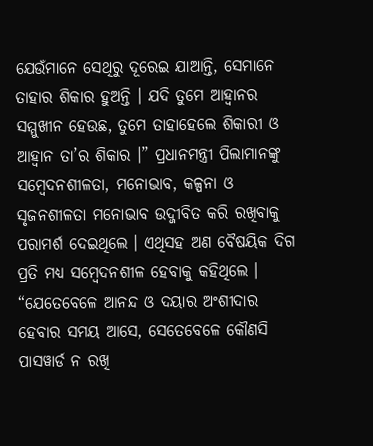ଯେଉଁମାନେ ସେଥିରୁ ଦୂରେଇ ଯାଆନ୍ତି, ସେମାନେ ତାହାର ଶିକାର ହୁଅନ୍ତି । ଯଦି ତୁମେ ଆହ୍ୱାନର ସମ୍ମୁଖୀନ ହେଉଛ, ତୁମେ ତାହାହେଲେ ଶିକାରୀ ଓ ଆହ୍ୱାନ ତା’ର ଶିକାର ।” ପ୍ରଧାନମନ୍ତ୍ରୀ ପିଲାମାନଙ୍କୁ ସମ୍ବେଦନଶୀଳତା, ମନୋଭାବ, କଳ୍ପନା ଓ ସୃଜନଶୀଳତା ମନୋଭାବ ଉଦ୍ଜୀବିତ କରି ରଖିବାକୁ ପରାମର୍ଶ ଦେଇଥିଲେ । ଏଥିସହ ଅଣ ବୈଷୟିକ ଦିଗ ପ୍ରତି ମଧ୍ୟ ସମ୍ବେଦନଶୀଳ ହେବାକୁ କହିଥିଲେ । “ଯେତେବେଳେ ଆନନ୍ଦ ଓ ଦୟାର ଅଂଶୀଦାର ହେବାର ସମୟ ଆସେ, ସେତେବେଳେ କୌଣସି ପାସୱାର୍ଡ ନ ରଖି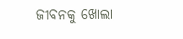ଜୀବନକୁ ଖୋଲା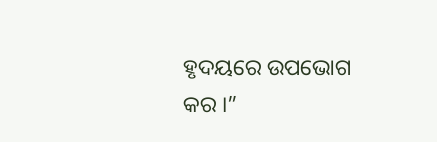ହୃଦୟରେ ଉପଭୋଗ କର ।”